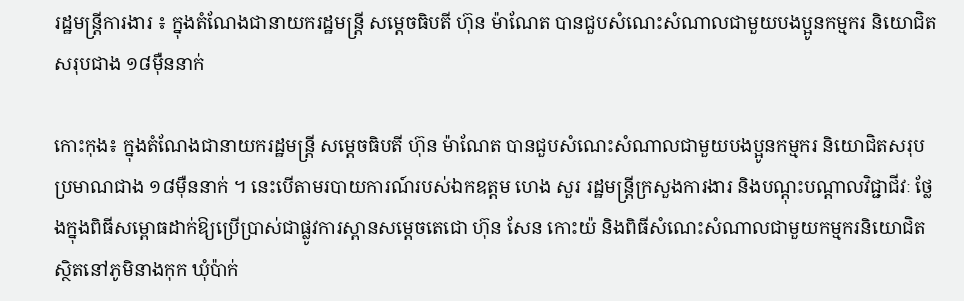រដ្ឋមន្ត្រីការងារ ៖ ក្នុងតំណែងជានាយករដ្ឋមន្រ្តី សម្តេចធិបតី ហ៊ុន ម៉ាណែត បានជួបសំណេះសំណាលជាមួយបងប្អូនកម្មករ និយោជិតសរុបជាង ១៨ម៉ឺននាក់

កោះកុង៖ ក្នុងតំណែងជានាយករដ្ឋមន្រ្តី សម្តេចធិបតី ហ៊ុន ម៉ាណែត បានជួបសំណេះសំណាលជាមួយបងប្អូនកម្មករ និយោជិតសរុបប្រមាណជាង ១៨ម៉ឺននាក់ ។ នេះបើតាមរបាយការណ៍របស់ឯកឧត្តម ហេង សួរ រដ្ឋមន្ត្រីក្រសួងការងារ និងបណ្តុះបណ្តាលវិជ្ជាជីវៈ ថ្លែងក្នុងពិធីសម្ពោធដាក់ឱ្យប្រើប្រាស់ជាផ្លូវការស្ពានសម្តេចតេជោ ហ៊ុន សែន កោះយ៉ និងពិធីសំណេះសំណាលជាមួយកម្មករនិយោជិត ស្ថិតនៅភូមិនាងកុក ឃុំប៉ាក់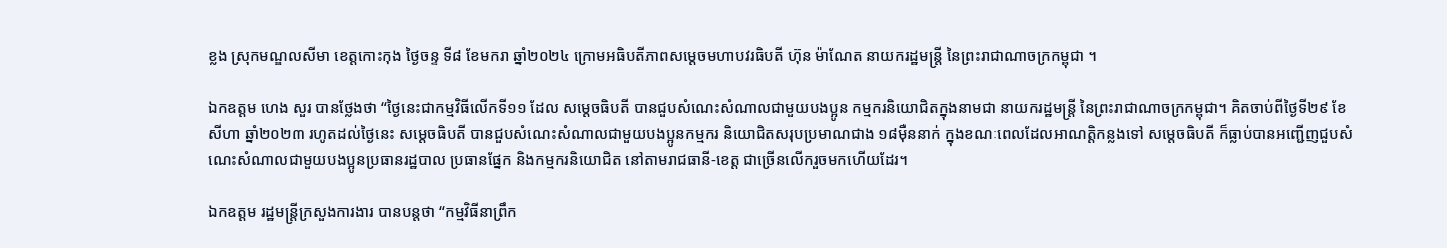ខ្លង ស្រុកមណ្ឌលសីមា ខេត្តកោះកុង ថ្ងៃចន្ទ ទី៨ ខែមករា ឆ្នាំ២០២៤ ក្រោមអធិបតីភាពសម្ដេចមហាបវរធិបតី ហ៊ុន ម៉ាណែត នាយករដ្ឋមន្ត្រី នៃព្រះរាជាណាចក្រកម្ពុជា ។

ឯកឧត្តម ហេង សួរ បានថ្លែងថា “ថ្ងៃនេះជាកម្មវិធីលើកទី១១ ដែល សម្តេចធិបតី បានជួបសំណេះសំណាលជាមួយបងប្អូន កម្មករនិយោជិតក្នុងនាមជា នាយករដ្ឋមន្ត្រី នៃព្រះរាជាណាចក្រកម្ពុជា។ គិតចាប់ពីថ្ងៃទី២៩ ខែសីហា ឆ្នាំ២០២៣ រហូតដល់ថ្ងៃនេះ សម្តេចធិបតី បានជួបសំណេះសំណាលជាមួយបងប្អូនកម្មករ និយោជិតសរុបប្រមាណជាង ១៨ម៉ឺននាក់ ក្នុងខណៈពេលដែលអាណត្តិកន្លងទៅ សម្តេចធិបតី ក៏ធ្លាប់បានអញ្ជើញជួបសំណេះសំណាលជាមួយបងប្អូនប្រធានរដ្ឋបាល ប្រធានផ្នែក និងកម្មករនិយោជិត នៅតាមរាជធានី-ខេត្ត ជាច្រើនលើករួចមកហើយដែរ។

ឯកឧត្តម រដ្ឋមន្ត្រីក្រសួងការងារ បានបន្តថា “កម្មវិធីនាព្រឹក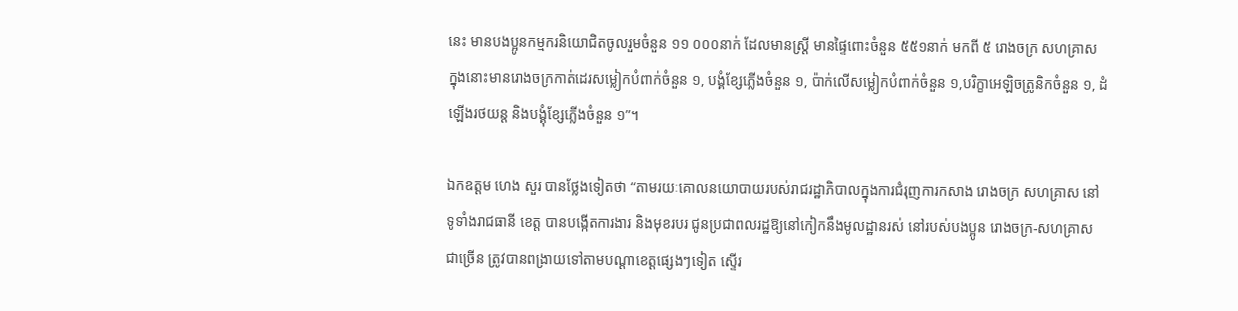នេះ មានបងប្អូនកម្មករនិយោជិតចូលរួមចំនួន ១១ ០០០នាក់ ដែលមានស្ត្រី មានផ្ទៃពោះចំនួន ៥៥១នាក់ មកពី ៥ រោងចក្រ សហគ្រាស ក្នុងនោះមានរោងចក្រកាត់ដេរសម្លៀកបំពាក់ចំនួន ១, បង្គំខ្សែភ្លើងចំនួន ១, ប៉ាក់លើសម្លៀកបំពាក់ចំនួន ១,បរិក្ខាអេឡិចត្រូនិកចំនួន ១, ដំឡើងរថយន្ត និងបង្គុំខ្សែភ្លើងចំនួន ១”។

ឯកឧត្តម ហេង សួរ បានថ្លែងទៀតថា “តាមរយៈគោលនយោបាយរបស់រាជរដ្ឋាភិបាលក្នុងការជំរុញការកសាង រោងចក្រ សហគ្រាស នៅទូទាំងរាជធានី ខេត្ត បានបង្កើតការងារ និងមុខរបរ ជូនប្រជាពលរដ្ឋឱ្យនៅកៀកនឹងមូលដ្ឋានរស់ នៅរបស់បងប្អូន រោងចក្រ-សហគ្រាសជាច្រើន ត្រូវបានពង្រាយទៅតាមបណ្តាខេត្តផ្សេងៗទៀត ស្ទើរ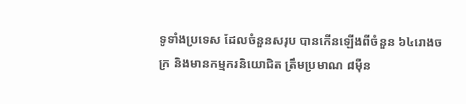ទូទាំងប្រទេស ដែលចំនួនសរុប បានកើនឡើងពីចំនួន ៦៤រោងចក្រ និងមានកម្មករនិយោជិត ត្រឹមប្រមាណ ៨ម៉ឺន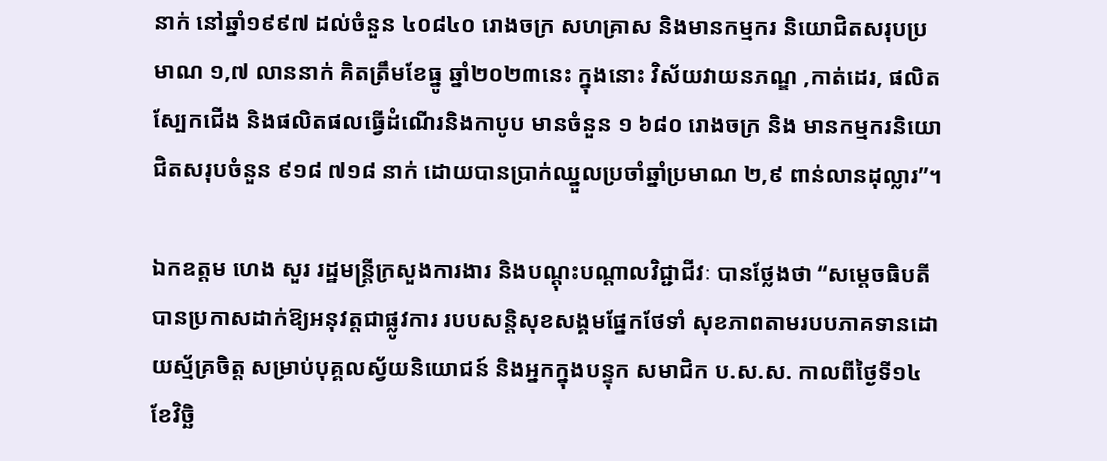នាក់ នៅឆ្នាំ១៩៩៧ ដល់ចំនួន ៤០៨៤០ រោងចក្រ សហគ្រាស និងមានកម្មករ និយោជិតសរុបប្រមាណ ១,៧ លាននាក់ គិតត្រឹមខែធ្នូ ឆ្នាំ២០២៣នេះ ក្នុងនោះ វិស័យវាយនភណ្ឌ ,កាត់ដេរ, ផលិត ស្បែកជើង និងផលិតផលធ្វើដំណើរនិងកាបូប មានចំនួន ១ ៦៨០ រោងចក្រ និង មានកម្មករនិយោជិតសរុបចំនួន ៩១៨ ៧១៨ នាក់ ដោយបានប្រាក់ឈ្នួលប្រចាំឆ្នាំប្រមាណ ២,៩ ពាន់លានដុល្លារ”។

ឯកឧត្តម ហេង សួរ រដ្ឋមន្ត្រីក្រសួងការងារ និងបណ្តុះបណ្តាលវិជ្ជាជីវៈ បានថ្លែងថា “សម្តេចធិបតី បានប្រកាសដាក់ឱ្យអនុវត្តជាផ្លូវការ របបសន្តិសុខសង្គមផ្នែកថែទាំ សុខភាពតាមរបបភាគទានដោយស្ម័គ្រចិត្ត សម្រាប់បុគ្គលស្វ័យនិយោជន៍ និងអ្នកក្នុងបន្ទុក សមាជិក ប.ស.ស. កាលពីថ្ងៃទី១៤ ខែវិច្ឆិ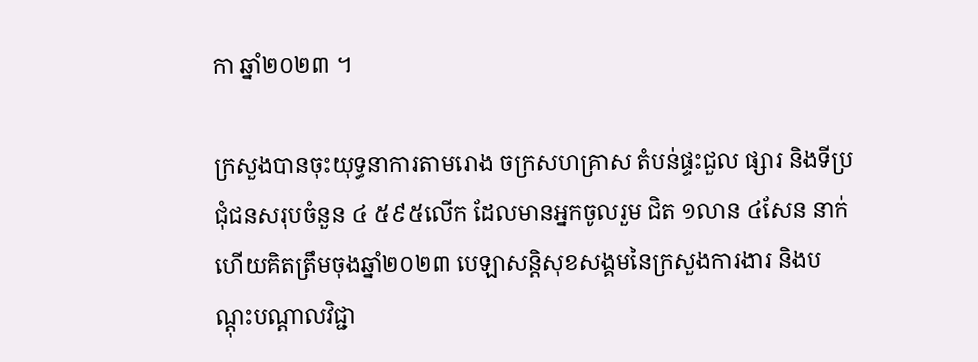កា ឆ្នាំ២០២៣ ។

ក្រសួងបានចុះយុទ្ធនាការតាមរោង ចក្រសហគ្រាស តំបន់ផ្ទះជួល ផ្សារ និងទីប្រជុំជនសរុបចំនួន ៤ ៥៩៥លើក ដែលមានអ្នកចូលរួម ជិត ១លាន ៤សែន នាក់ ហើយគិតត្រឹមចុងឆ្នាំ២០២៣ បេឡាសន្តិសុខសង្គមនៃក្រសួងការងារ និងបណ្តុះបណ្តាលវិជ្ជា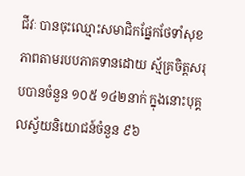ជីវៈ បានចុះឈ្មោះសមាជិកផ្នែកថែទាំសុខភាពតាមរបបភាគទានដោយ ស្ម័គ្រចិត្តសរុបបានចំនួន ១០៥ ១៤២នាក់ ក្នុងនោះបុគ្គលស្វ័យនិយោជន៍ចំនួន ៩៦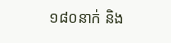១៨០នាក់ និង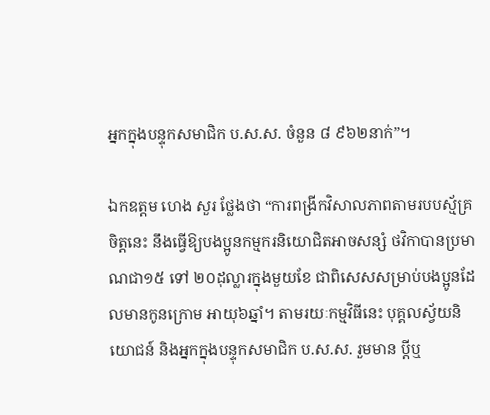អ្នកក្នុងបន្ទុកសមាជិក ប.ស.ស. ចំនួន ៨ ៩៦២នាក់”។

ឯកឧត្តម ហេង សួរ ថ្លែងថា “ការពង្រីកវិសាលភាពតាមរបបស្ម័គ្រចិត្តនេះ នឹងធ្វើឱ្យបងប្អូនកម្មករនិយោជិតអាចសន្សំ ថវិកាបានប្រមាណជា១៥ ទៅ ២០ដុល្លារក្នុងមួយខែ ជាពិសេសសម្រាប់បងប្អូនដែលមានកូនក្រោម អាយុ៦ឆ្នាំ។ តាមរយៈកម្មវិធីនេះ បុគ្គលស្វ័យនិយោជន៍ និងអ្នកក្នុងបន្ទុកសមាជិក ប.ស.ស. រួមមាន ប្តីឬ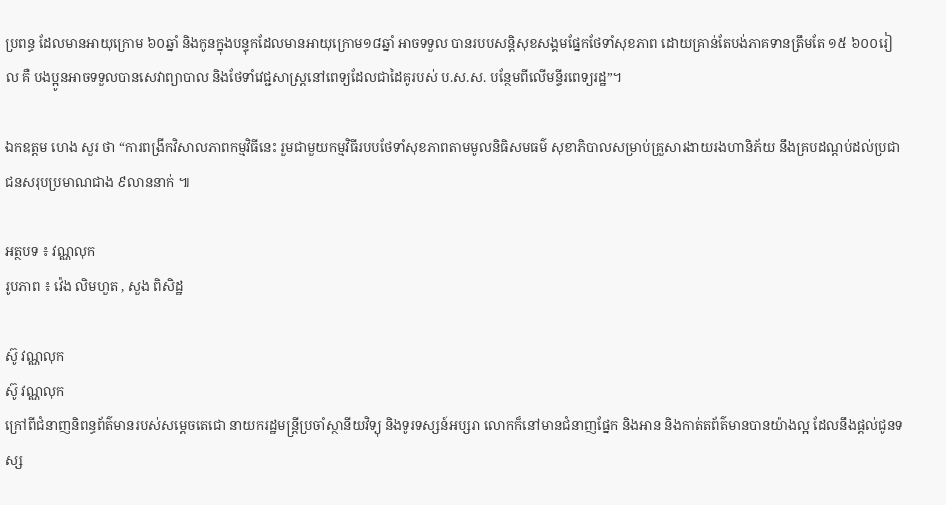ប្រពន្ធ ដែលមានអាយុក្រោម ៦០ឆ្នាំ និងកូនក្នុងបន្ទុកដែលមានអាយុក្រោម១៨ឆ្នាំ អាចទទួល បានរបបសន្តិសុខសង្គមផ្នែកថែទាំសុខភាព ដោយគ្រាន់តែបង់ភាគទានត្រឹមតែ ១៥ ៦០០រៀល គឺ បងប្អូនអាចទទួលបានសេវាព្យាបាល និងថែទាំវេជ្ជសាស្ត្រនៅពេទ្យដែលជាដៃគូរបស់ ប.ស.ស. បន្ថែមពីលើមន្ទីរពេទ្យរដ្ឋ”។

ឯកឧត្តម ហេង សួរ ថា “ការពង្រីកវិសាលភាពកម្មវិធីនេះ រួមជាមួយកម្មវិធីរបបថែទាំសុខភាពតាមមូលនិធិសមធម៌ សុខាភិបាលសម្រាប់គ្រួសារងាយរងហានិភ័យ នឹងគ្របដណ្តប់ដល់ប្រជាជនសរុបប្រមាណជាង ៩លាននាក់ ៕

អត្ថបទ ៖ វណ្ណលុក
រូបភាព ៖ វ៉េង លិមហួត , សួង ពិសិដ្ឋ

ស៊ូ វណ្ណលុក
ស៊ូ វណ្ណលុក
ក្រៅពីជំនាញនិពន្ធព័ត៌មានរបស់សម្ដេចតេជោ នាយករដ្ឋមន្ត្រីប្រចាំស្ថានីយវិទ្យុ និងទូរទស្សន៍អប្សរា លោកក៏នៅមានជំនាញផ្នែក និងអាន និងកាត់តព័ត៌មានបានយ៉ាងល្អ ដែលនឹងផ្ដល់ជូនទស្ស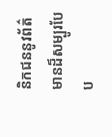និកជននូវព័ត៌មានដ៏សម្បូរបែប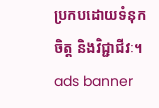ប្រកបដោយទំនុកចិត្ត និងវិជ្ជាជីវៈ។
ads banner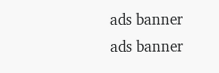ads banner
ads banner